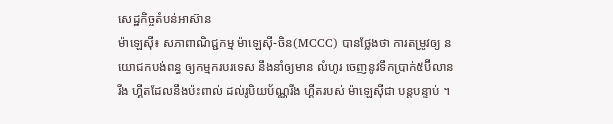សេដ្ឋកិច្ចតំបន់អាស៊ាន
ម៉ាឡេសុី៖ សភាពាណិជ្ជកម្ម ម៉ាឡេស៊ី-ចិន(MCCC) បានថ្លែងថា ការតម្រូវឲ្យ នយោជកបង់ពន្ធ ឲ្យកម្មករបរទេស នឹងនាំឲ្យមាន លំហូរ ចេញនូវទឹកប្រាក់៥ប៊ីលានរីង ហ្គីតដែលនឹងប៉ះពាល់ ដល់រូបិយប័ណ្ណរីង ហ្គីតរបស់ ម៉ាឡេស៊ីជា បន្តបន្ទាប់ ។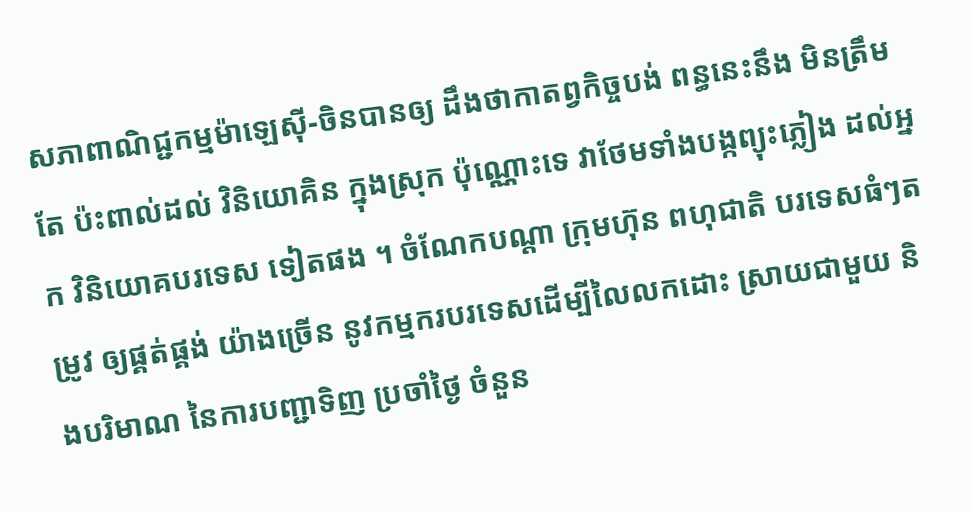សភាពាណិជ្ជកម្មម៉ាឡេស៊ី-ចិនបានឲ្យ ដឹងថាកាតព្វកិច្ចបង់ ពន្ធនេះនឹង មិនត្រឹមតែ ប៉ះពាល់ដល់ វិនិយោគិន ក្នុងស្រុក ប៉ុណ្ណោះទេ វាថែមទាំងបង្កព្យុះភ្លៀង ដល់អ្នក វិនិយោគបរទេស ទៀតផង ។ ចំណែកបណ្តា ក្រុមហ៊ុន ពហុជាតិ បរទេសធំៗតម្រូវ ឲ្យផ្គត់ផ្គង់ យ៉ាងច្រើន នូវកម្មករបរទេសដើម្បីលៃលកដោះ ស្រាយជាមួយ និងបរិមាណ នៃការបញ្ជាទិញ ប្រចាំថ្ងៃ ចំនួន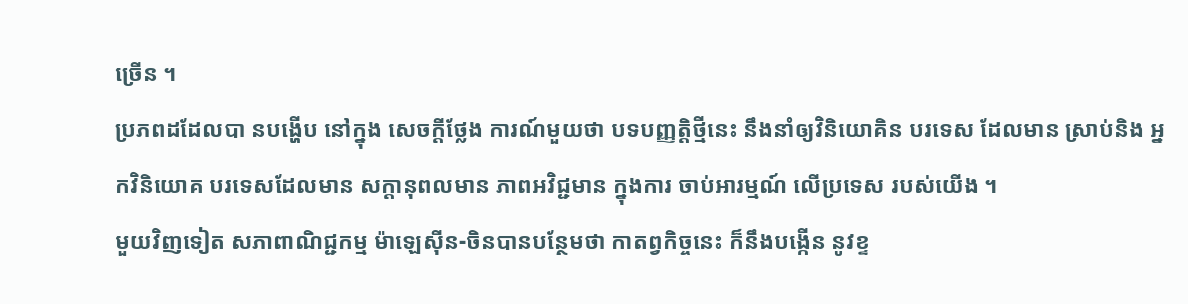ច្រើន ។
ប្រភពដដែលបា នបង្ហើប នៅក្នុង សេចក្តីថ្លែង ការណ៍មួយថា បទបញ្ញត្តិថ្មីនេះ នឹងនាំឲ្យវិនិយោគិន បរទេស ដែលមាន ស្រាប់និង អ្នកវិនិយោគ បរទេសដែលមាន សក្តានុពលមាន ភាពអវិជ្ជមាន ក្នុងការ ចាប់អារម្មណ៍ លើប្រទេស របស់យើង ។
មួយវិញទៀត សភាពាណិជ្ជកម្ម ម៉ាឡេស៊ីន-ចិនបានបន្ថែមថា កាតព្វកិច្ចនេះ ក៏នឹងបង្កើន នូវខ្ទ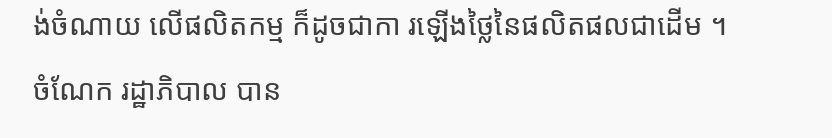ង់ចំណាយ លើផលិតកម្ម ក៏ដូចជាកា រឡើងថ្លៃនៃផលិតផលជាដើម ។
ចំណែក រដ្ឋាភិបាល បាន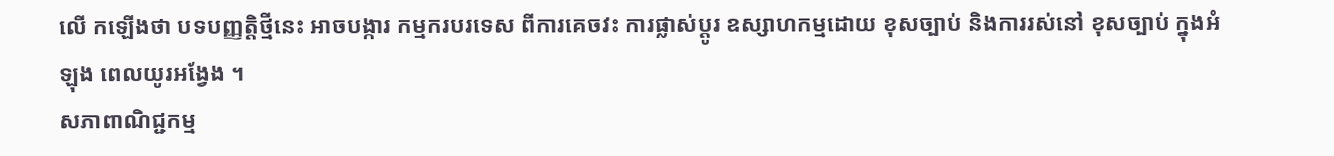លើ កឡើងថា បទបញ្ញត្តិថ្មីនេះ អាចបង្ការ កម្មករបរទេស ពីការគេចវះ ការផ្លាស់ប្តូរ ឧស្សាហកម្មដោយ ខុសច្បាប់ និងការរស់នៅ ខុសច្បាប់ ក្នុងអំឡុង ពេលយូរអង្វែង ។
សភាពាណិជ្ជកម្ម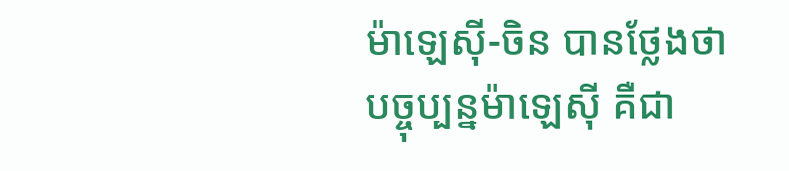ម៉ាឡេស៊ី-ចិន បានថ្លែងថា បច្ចុប្បន្នម៉ាឡេស៊ី គឺជា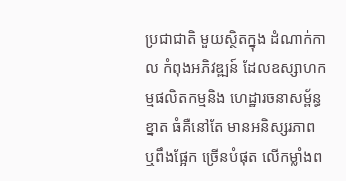ប្រជាជាតិ មួយស្ថិតក្នុង ដំណាក់កាល កំពុងអភិវឌ្ឍន៍ ដែលឧស្សាហកម្មផលិតកម្មនិង ហេដ្ឋារចនាសម្ព័ន្ធខ្នាត ធំគឺនៅតែ មានអនិស្សរភាព ឬពឹងផ្អែក ច្រើនបំផុត លើកម្លាំងព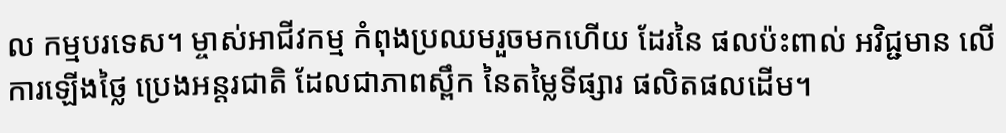ល កម្មបរទេស។ ម្ចាស់អាជីវកម្ម កំពុងប្រឈមរួចមកហើយ ដែរនៃ ផលប៉ះពាល់ អវិជ្ជមាន លើការឡើងថ្លៃ ប្រេងអន្តរជាតិ ដែលជាភាពស្ពឹក នៃតម្លៃទីផ្សារ ផលិតផលដើម។